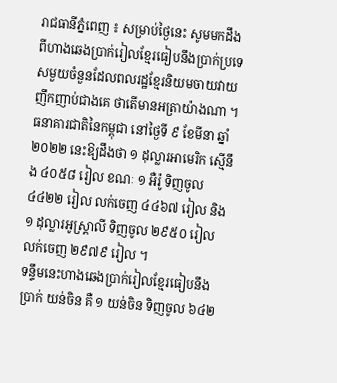រាជធានីភ្នំពេញ ៖ សម្រាប់ថ្ងៃនេះ សូមមកដឹងពីហាងឆេងប្រាក់រៀលខ្មែរធៀបនឹងប្រាក់ប្រទេសមួយចំនួនដែលពលរដ្ឋខ្មែរនិយមចាយវាយញឹកញាប់ជាងគេ ថាតើមានអត្រាយ៉ាងណា ។ ធនាគារជាតិនៃកម្ពុជា នៅថ្ងៃទី ៩ ខែមីនា ឆ្នាំ ២០២២ នេះឱ្យដឹងថា ១ ដុល្លារអាមេរិក ស្មើនឹង ៤០៥៨ រៀល ខណៈ ១ អឺរ៉ូ ទិញចូល ៤៤២២ រៀល លក់ចេញ ៤៤៦៧ រៀល និង ១ ដុល្លារអូស្ត្រាលី ទិញចូល ២៩៥០ រៀល លក់ចេញ ២៩៧៩ រៀល ។
ទន្ទឹមនេះហាងឆេងប្រាក់រៀលខ្មែរធៀបនឹងប្រាក់ យន់ចិន គឺ ១ យន់ចិន ទិញចូល ៦៤២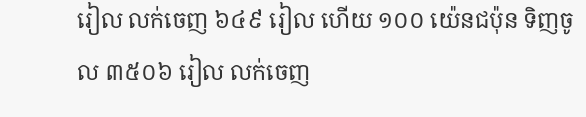រៀល លក់ចេញ ៦៤៩ រៀល ហើយ ១០០ យ៉េនជប៉ុន ទិញចូល ៣៥០៦ រៀល លក់ចេញ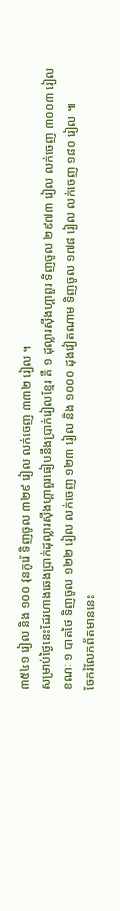៣៥៤១ រៀល និង ១០០ វុនកូរ៉េ ទិញចូល ៣២៩ រៀល លក់ចេញ ៣៣២ រៀល ។
សម្រាប់ថ្ងៃនេះដែរហាងឆេងប្រាក់ដុល្លារស៊ីងហ្គាពួរធៀបនឹងប្រាក់រៀលខ្មែរ គឺ ១ ដុល្លារស៊ីងហ្គាពួរ ទិញចូល ២៩៧៣ រៀល លក់ចេញ ៣០០៣ រៀល ខណៈ ១ បាតថៃ ទិញចូល ១២២ រៀល លក់ចេញ ១២៣ រៀល និង ១០០០ ដុងវៀតណាម ទិញចូល ១៧៨ រៀល លក់ចេញ ១៨០ រៀល ៕
ចែករំលែកព័តមាននេះ